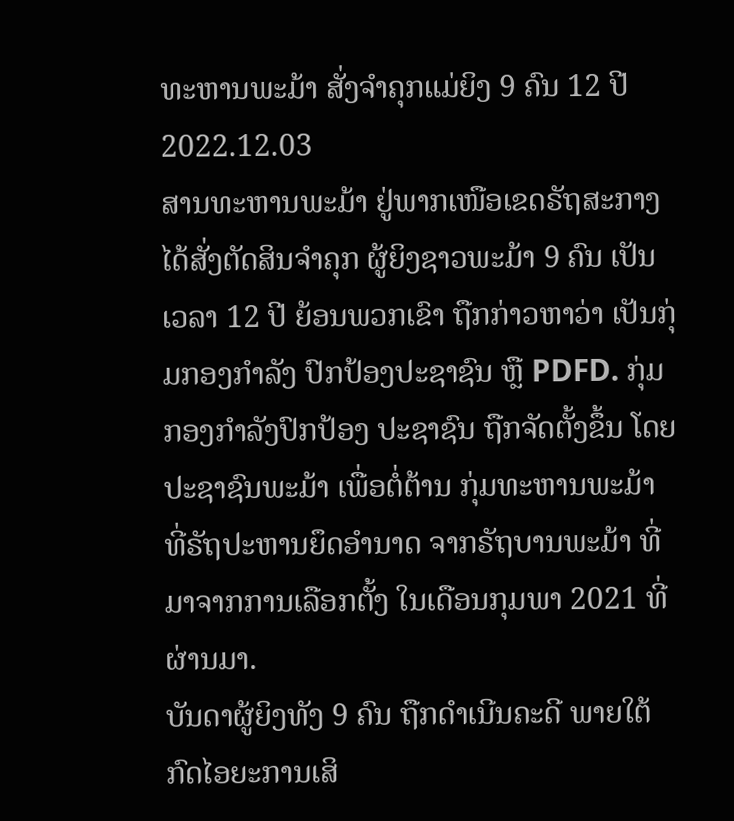ທະຫານພະມ້າ ສັ່ງຈຳຄຸກແມ່ຍິງ 9 ຄົນ 12 ປີ
2022.12.03
ສານທະຫານພະມ້າ ຢູ່ພາກເໜືອເຂດຣັຖສະກາງ ໄດ້ສັ່ງຕັດສິນຈຳຄຸກ ຜູ້ຍິງຊາວພະມ້າ 9 ຄົນ ເປັນເວລາ 12 ປີ ຍ້ອນພວກເຂົາ ຖືກກ່າວຫາວ່າ ເປັນກຸ່ມກອງກຳລັງ ປົກປ້ອງປະຊາຊົນ ຫຼື PDFD. ກຸ່ມກອງກຳລັງປົກປ້ອງ ປະຊາຊົນ ຖືກຈັດຕັ້ງຂຶ້ນ ໂດຍປະຊາຊົນພະມ້າ ເພື່ອຕໍ່ຕ້ານ ກຸ່ມທະຫານພະມ້າ ທີ່ຣັຖປະຫານຍຶດອຳນາດ ຈາກຣັຖບານພະມ້າ ທີ່ມາຈາກການເລືອກຕັ້ງ ໃນເດືອນກຸມພາ 2021 ທີ່ຜ່ານມາ.
ບັນດາຜູ້ຍິງທັງ 9 ຄົນ ຖືກດຳເນີນຄະດີ ພາຍໃຕ້ກົດໄອຍະການເສິ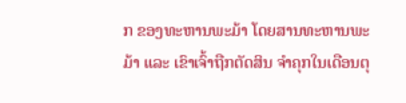ກ ຂອງທະຫານພະມ້າ ໂດຍສານທະຫານພະມ້າ ແລະ ເຂົາເຈົ້າຖືກຕັດສິນ ຈຳຄຸກໃນເດືອນຕຸ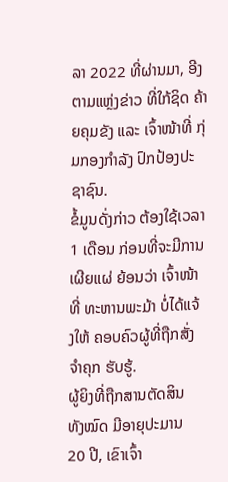ລາ 2022 ທີ່ຜ່ານມາ, ອີງຕາມແຫຼ່ງຂ່າວ ທີ່ໃກ້ຊິດ ຄ້າຍຄຸມຂັງ ແລະ ເຈົ້າໜ້າທີ່ ກຸ່ມກອງກຳລັງ ປົກປ້ອງປະຊາຊົນ.
ຂໍ້ມູນດັ່ງກ່າວ ຕ້ອງໃຊ້ເວລາ 1 ເດືອນ ກ່ອນທີ່ຈະມີການເຜີຍແຜ່ ຍ້ອນວ່າ ເຈົ້າໜ້າທີ່ ທະຫານພະມ້າ ບໍ່ໄດ້ແຈ້ງໃຫ້ ຄອບຄົວຜູ້ທີ່ຖືກສັ່ງຈຳຄຸກ ຮັບຮູ້.
ຜູ້ຍິງທີ່ຖືກສານຕັດສິນ ທັງໝົດ ມີອາຍຸປະມານ 20 ປີ, ເຂົາເຈົ້າ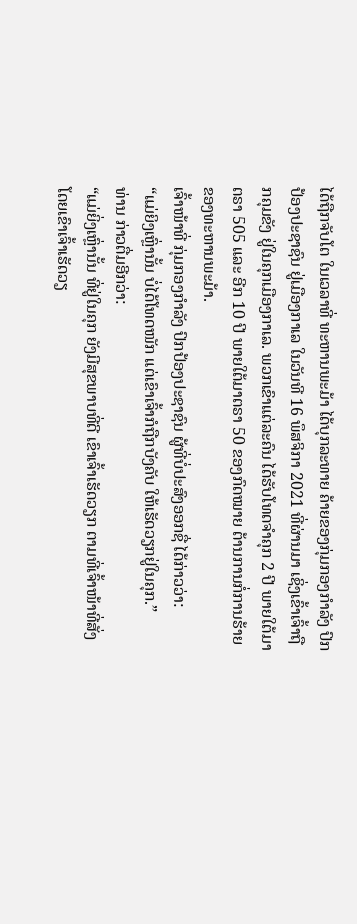ໄດ້ຖືກຈັບໂຕ ໃນເວລາທີ່ ທະຫານພະມ້າ ໄດ້ບຸກລະທາຍ ຄ້າຍຂອງກຸ່ມກອງກຳລັງ ປົກປ້ອງປະຊາຊົນ ຢູ່ເມືອງກາເລ ໃນວັນທີ 16 ພຶສຈິກາ 2021 ທີ່ຜ່ານມາ ເຊິ່ງເຂົ້າເຈົ້າຖືກຄຸມຂັງ ຢູ່ໃນຄຸກເມືອງກາເລ. ພວກເຂົາແຕ່ລະຄົນ ໄດ້ຮັບໂທດຈຳຄຸກ 2 ປີ ພາຍໃຕ້ມາຕຣາ 505 ແລະ ອີກ 10 ປີ ພາຍໃຕ້ມາຕຣາ 50 ຂອງກົດໝາຍ ຕ້ານການກໍ່ການຮ້າຍ ຂອງທະຫານພະມ້າ.
ເຈົ້າໜ້າທີ່ ກຸ່ມກອງກຳລັງ ປົກປ້ອງປະຊາຊົນ ຜູ້ທີ່ບໍ່ປະສົງອອກຊື່ ໄດ້ກ່າວວ່າ:
“ແມ່ຍິງເຫຼົ່ານັ້ນ ບໍ່ໄດ້ໂທດໜັກ ແຕ່ເຂົາເຈົ້າກໍຖືກບັງຄັບ ໃຫ້ເຮັດວຽກຢູ່ໃນຄຸກ.”
ທ່ານ ກ່າວຕື່ມອີກວ່າ:
“ແມ່ຍິ່ງເຫຼົ່ານັ້ນ ທີ່ຢູ່ໃນຄຸກ ຍັງມີສຸຂພາບທີ່ດີ ເຂົາເຈົ້າເຮັດວຽກ ຕາມທີ່ເຈົ້າໜ້າທີ່ສັ່ງ ໂດຍເຂົາເຈົ້າເຮັດວຽ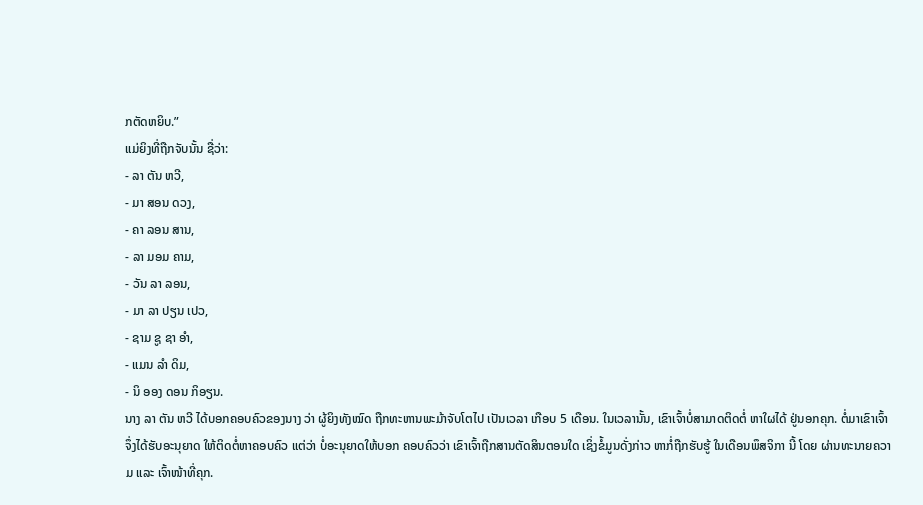ກຕັດຫຍິບ.”
ແມ່ຍິງທີ່ຖືກຈັບນັ້ນ ຊື່ວ່າ:
- ລາ ຕັນ ຫວີ,
- ມາ ສອນ ດວງ,
- ຄາ ລອນ ສານ,
- ລາ ມອມ ຄາມ,
- ວັນ ລາ ລອນ,
- ມາ ລາ ປຽນ ເປວ,
- ຊາມ ຊູ ຊາ ອຳ,
- ແມນ ລຳ ດິມ,
- ນິ ອອງ ດອນ ກິອຽນ.
ນາງ ລາ ຕັນ ຫວີ ໄດ້ບອກຄອບຄົວຂອງນາງ ວ່າ ຜູ້ຍິງທັງໝົດ ຖືກທະຫານພະມ້າຈັບໂຕໄປ ເປັນເວລາ ເກືອບ 5 ເດືອນ. ໃນເວລານັ້ນ, ເຂົາເຈົ້າບໍ່ສາມາດຕິດຕໍ່ ຫາໃຜໄດ້ ຢູ່ນອກຄຸກ. ຕໍ່ມາເຂົາເຈົ້າ ຈຶ່ງໄດ້ຮັບອະນຸຍາດ ໃຫ້ຕິດຕໍ່ຫາຄອບຄົວ ແຕ່ວ່າ ບໍ່ອະນຸຍາດໃຫ້ບອກ ຄອບຄົວວ່າ ເຂົາເຈົ້າຖືກສານຕັດສິນຕອນໃດ ເຊິ່ງຂໍ້ມູນດັ່ງກ່າວ ຫາກໍ່ຖືກຮັບຮູ້ ໃນເດືອນພຶສຈິກາ ນີ້ ໂດຍ ຜ່ານທະນາຍຄວາມ ແລະ ເຈົ້າໜ້າທີ່ຄຸກ.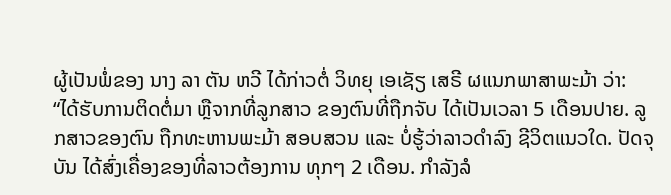ຜູ້ເປັນພໍ່ຂອງ ນາງ ລາ ຕັນ ຫວີ ໄດ້ກ່າວຕໍ່ ວິທຍຸ ເອເຊັຽ ເສຣີ ຜແນກພາສາພະມ້າ ວ່າ:
“ໄດ້ຮັບການຕິດຕໍ່ມາ ຫຼືຈາກທີ່ລູກສາວ ຂອງຕົນທີ່ຖືກຈັບ ໄດ້ເປັນເວລາ 5 ເດືອນປາຍ. ລູກສາວຂອງຕົນ ຖືກທະຫານພະມ້າ ສອບສວນ ແລະ ບໍ່ຮູ້ວ່າລາວດຳລົງ ຊີວິຕແນວໃດ. ປັດຈຸບັນ ໄດ້ສົ່ງເຄື່ອງຂອງທີ່ລາວຕ້ອງການ ທຸກໆ 2 ເດືອນ. ກຳລັງລໍ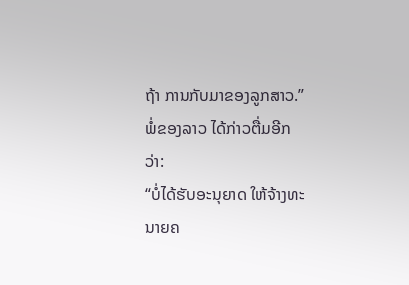ຖ້າ ການກັບມາຂອງລູກສາວ.”
ພໍ່ຂອງລາວ ໄດ້ກ່າວຕື່ມອີກວ່າ:
“ບໍ່ໄດ້ຮັບອະນຸຍາດ ໃຫ້ຈ້າງທະນາຍຄ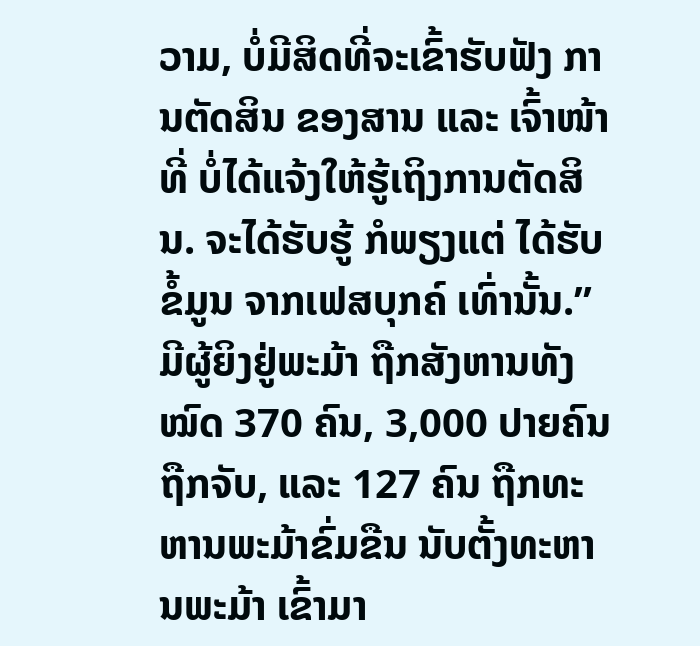ວາມ, ບໍ່ມີສິດທີ່ຈະເຂົ້າຮັບຟັງ ການຕັດສິນ ຂອງສານ ແລະ ເຈົ້າໜ້າທີ່ ບໍ່ໄດ້ແຈ້ງໃຫ້ຮູ້ເຖິງການຕັດສິນ. ຈະໄດ້ຮັບຮູ້ ກໍພຽງແຕ່ ໄດ້ຮັບຂໍ້ມູນ ຈາກເຟສບຸກຄ໌ ເທົ່ານັ້ນ.”
ມີຜູ້ຍິງຢູ່ພະມ້າ ຖືກສັງຫານທັງໝົດ 370 ຄົນ, 3,000 ປາຍຄົນ ຖືກຈັບ, ແລະ 127 ຄົນ ຖືກທະຫານພະມ້າຂົ່ມຂືນ ນັບຕັ້ງທະຫານພະມ້າ ເຂົ້າມາ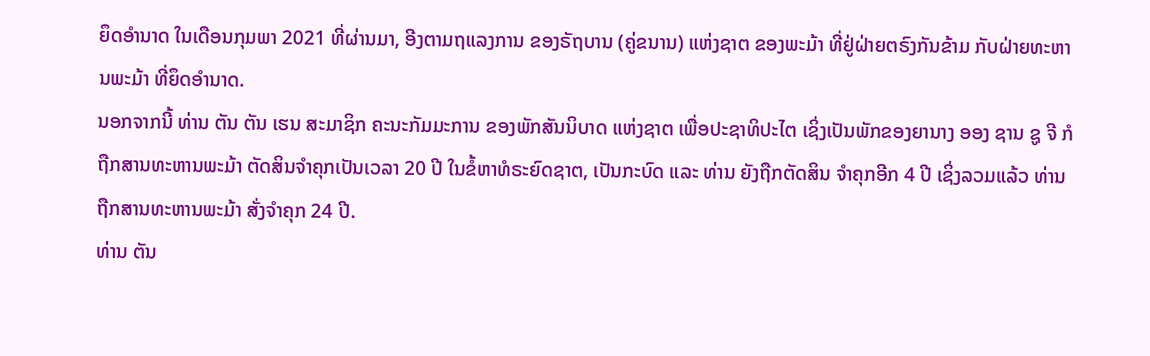ຍຶດອຳນາດ ໃນເດືອນກຸມພາ 2021 ທີ່ຜ່ານມາ, ອີງຕາມຖແລງການ ຂອງຣັຖບານ (ຄູ່ຂນານ) ແຫ່ງຊາຕ ຂອງພະມ້າ ທີ່ຢູ່ຝ່າຍຕຣົງກັນຂ້າມ ກັບຝ່າຍທະຫານພະມ້າ ທີ່ຍຶດອຳນາດ.
ນອກຈາກນີ້ ທ່ານ ຕັນ ຕັນ ເຮນ ສະມາຊິກ ຄະນະກັມມະການ ຂອງພັກສັນນິບາດ ແຫ່ງຊາຕ ເພື່ອປະຊາທິປະໄຕ ເຊິ່ງເປັນພັກຂອງຍານາງ ອອງ ຊານ ຊູ ຈີ ກໍຖືກສານທະຫານພະມ້າ ຕັດສິນຈຳຄຸກເປັນເວລາ 20 ປີ ໃນຂໍ້ຫາທໍຣະຍົດຊາຕ, ເປັນກະບົດ ແລະ ທ່ານ ຍັງຖືກຕັດສິນ ຈຳຄຸກອີກ 4 ປີ ເຊິ່ງລວມແລ້ວ ທ່ານ ຖືກສານທະຫານພະມ້າ ສັ່ງຈຳຄຸກ 24 ປີ.
ທ່ານ ຕັນ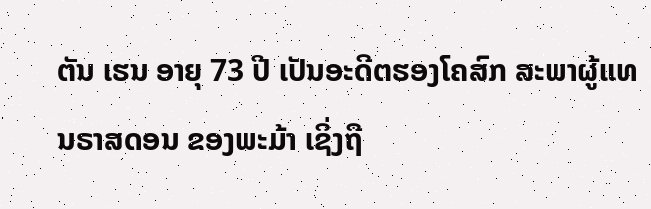ຕັນ ເຮນ ອາຍຸ 73 ປີ ເປັນອະດີຕຮອງໂຄສົກ ສະພາຜູ້ແທນຣາສດອນ ຂອງພະມ້າ ເຊິ່ງຖື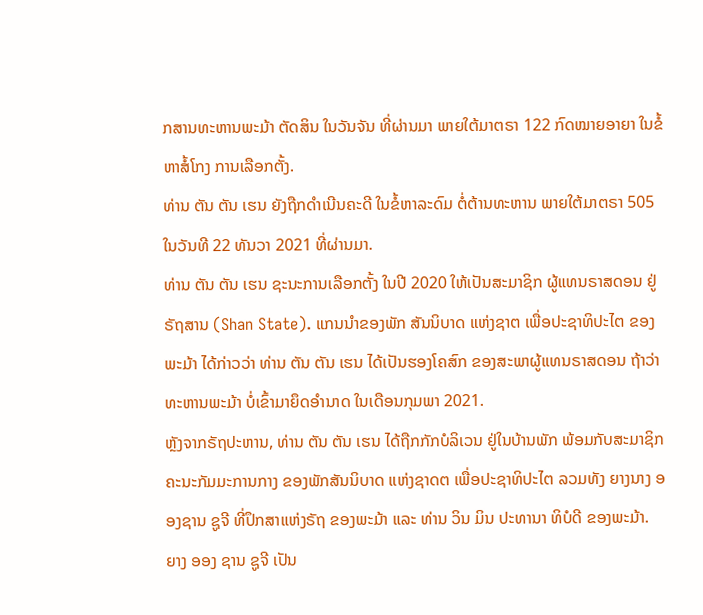ກສານທະຫານພະມ້າ ຕັດສິນ ໃນວັນຈັນ ທີ່ຜ່ານມາ ພາຍໃຕ້ມາຕຣາ 122 ກົດໝາຍອາຍາ ໃນຂໍ້ຫາສໍ້ໂກງ ການເລືອກຕັ້ງ.
ທ່ານ ຕັນ ຕັນ ເຮນ ຍັງຖືກດຳເນີນຄະດີ ໃນຂໍ້ຫາລະດົມ ຕໍ່ຕ້ານທະຫານ ພາຍໃຕ້ມາຕຣາ 505 ໃນວັນທີ 22 ທັນວາ 2021 ທີ່ຜ່ານມາ.
ທ່ານ ຕັນ ຕັນ ເຮນ ຊະນະການເລືອກຕັ້ງ ໃນປີ 2020 ໃຫ້ເປັນສະມາຊິກ ຜູ້ແທນຣາສດອນ ຢູ່ ຣັຖສານ (Shan State). ແກນນຳຂອງພັກ ສັນນິບາດ ແຫ່ງຊາຕ ເພື່ອປະຊາທິປະໄຕ ຂອງພະມ້າ ໄດ້ກ່າວວ່າ ທ່ານ ຕັນ ຕັນ ເຮນ ໄດ້ເປັນຮອງໂຄສົກ ຂອງສະພາຜູ້ແທນຣາສດອນ ຖ້າວ່າ ທະຫານພະມ້າ ບໍ່ເຂົ້າມາຍຶດອຳນາດ ໃນເດືອນກຸມພາ 2021.
ຫຼັງຈາກຣັຖປະຫານ, ທ່ານ ຕັນ ຕັນ ເຮນ ໄດ້ຖືກກັກບໍລິເວນ ຢູ່ໃນບ້ານພັກ ພ້ອມກັບສະມາຊິກ ຄະນະກັມມະການກາງ ຂອງພັກສັນນິບາດ ແຫ່ງຊາດຕ ເພື່ອປະຊາທິປະໄຕ ລວມທັງ ຍາງນາງ ອອງຊານ ຊູຈີ ທີ່ປຶກສາແຫ່ງຣັຖ ຂອງພະມ້າ ແລະ ທ່ານ ວິນ ມິນ ປະທານາ ທິບໍດີ ຂອງພະມ້າ.
ຍາງ ອອງ ຊານ ຊູຈີ ເປັນ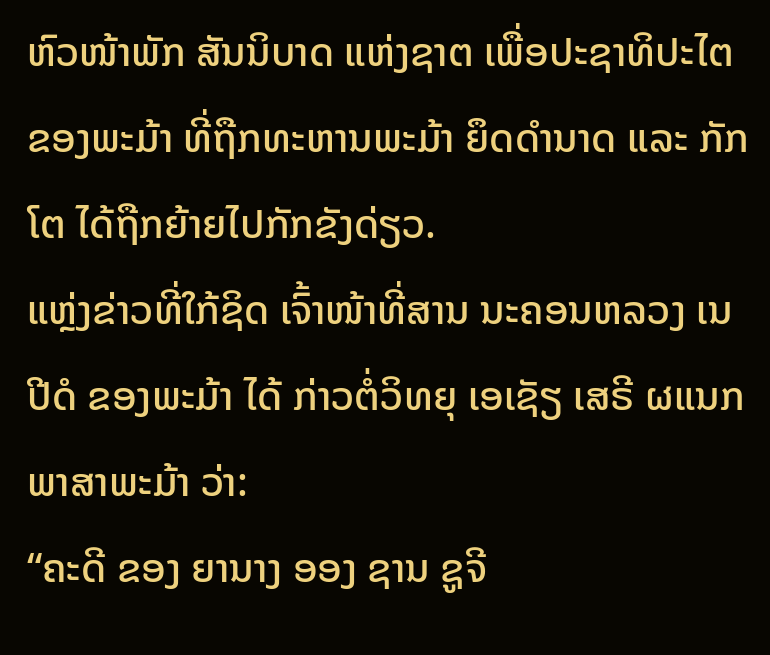ຫົວໜ້າພັກ ສັນນິບາດ ແຫ່ງຊາຕ ເພື່ອປະຊາທິປະໄຕ ຂອງພະມ້າ ທີ່ຖືກທະຫານພະມ້າ ຍຶດດຳນາດ ແລະ ກັກໂຕ ໄດ້ຖືກຍ້າຍໄປກັກຂັງດ່ຽວ.
ແຫຼ່ງຂ່າວທີ່ໃກ້ຊິດ ເຈົ້າໜ້າທີ່ສານ ນະຄອນຫລວງ ເນປີດໍ ຂອງພະມ້າ ໄດ້ ກ່າວຕໍ່ວິທຍຸ ເອເຊັຽ ເສຣີ ຜແນກພາສາພະມ້າ ວ່າ:
“ຄະດີ ຂອງ ຍານາງ ອອງ ຊານ ຊູຈີ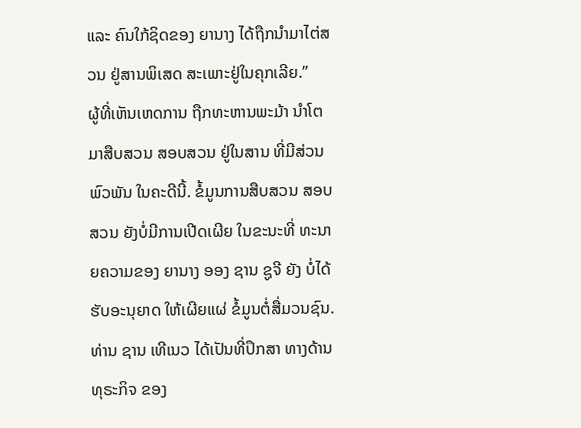ແລະ ຄົນໃກ້ຊິດຂອງ ຍານາງ ໄດ້ຖືກນຳມາໄຕ່ສວນ ຢູ່ສານພິເສດ ສະເພາະຢູ່ໃນຄຸກເລີຍ.”
ຜູ້ທີ່ເຫັນເຫດການ ຖືກທະຫານພະມ້າ ນຳໂຕມາສືບສວນ ສອບສວນ ຢູ່ໃນສານ ທີ່ມີສ່ວນພົວພັນ ໃນຄະດີນີ້. ຂໍ້ມູນການສືບສວນ ສອບສວນ ຍັງບໍ່ມີການເປີດເຜີຍ ໃນຂະນະທີ່ ທະນາຍຄວາມຂອງ ຍານາງ ອອງ ຊານ ຊູຈີ ຍັງ ບໍ່ໄດ້ຮັບອະນຸຍາດ ໃຫ້ເຜີຍແຜ່ ຂໍ້ມູນຕໍ່ສື່ມວນຊົນ.
ທ່ານ ຊານ ເທີເນວ ໄດ້ເປັນທີ່ປຶກສາ ທາງດ້ານທຸຣະກິຈ ຂອງ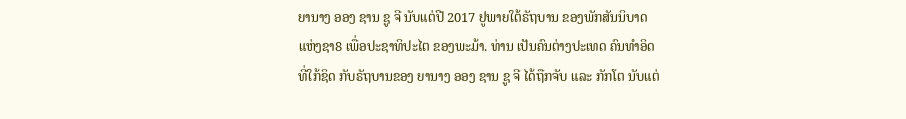ຍານາງ ອອງ ຊານ ຊູ ຈີ ນັບແຕ່ປີ 2017 ຢູພາຍໃຕ້ຣັຖບານ ຂອງພັກສັນນິບາດ ແຫ່ງຊາ8 ເພື່ອປະຊາທິປະໄຕ ຂອງພະມ້າ. ທ່ານ ເປັນຄົນຕ່າງປະເທດ ຄົນທຳອິດ ທີ່ໃກ້ຊິດ ກັບຣັຖບານຂອງ ຍານາງ ອອງ ຊານ ຊູ ຈີ ໄດ້ຖືກຈັບ ແລະ ກັກໂຕ ນັບແຕ່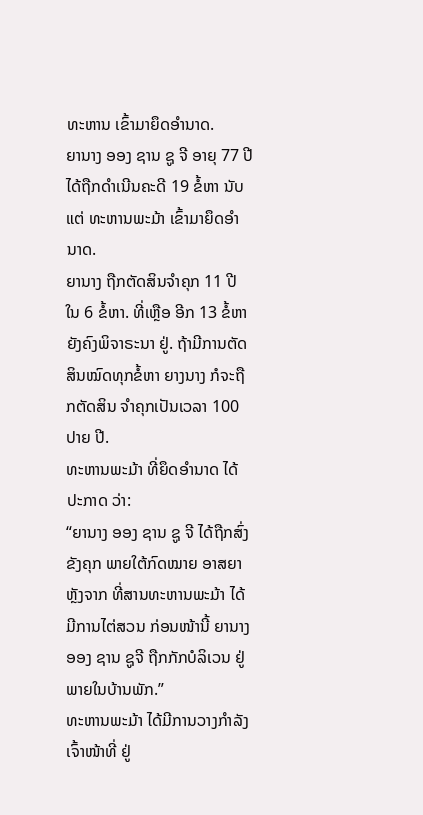ທະຫານ ເຂົ້າມາຍຶດອຳນາດ.
ຍານາງ ອອງ ຊານ ຊູ ຈີ ອາຍຸ 77 ປີ ໄດ້ຖືກດຳເນີນຄະດີ 19 ຂໍ້ຫາ ນັບແຕ່ ທະຫານພະມ້າ ເຂົ້າມາຍຶດອຳນາດ.
ຍານາງ ຖືກຕັດສິນຈຳຄຸກ 11 ປີ ໃນ 6 ຂໍ້ຫາ. ທີ່ເຫຼືອ ອີກ 13 ຂໍ້ຫາ ຍັງຄົງພິຈາຣະນາ ຢູ່. ຖ້າມີການຕັດສິນໝົດທຸກຂໍ້ຫາ ຍາງນາງ ກໍຈະຖືກຕັດສິນ ຈຳຄຸກເປັນເວລາ 100 ປາຍ ປີ.
ທະຫານພະມ້າ ທີ່ຍຶດອຳນາດ ໄດ້ປະກາດ ວ່າ:
“ຍານາງ ອອງ ຊານ ຊູ ຈີ ໄດ້ຖືກສົ່ງຂັງຄຸກ ພາຍໃຕ້ກົດໝາຍ ອາສຍາ ຫຼັງຈາກ ທີ່ສານທະຫານພະມ້າ ໄດ້ມີການໄຕ່ສວນ ກ່ອນໜ້ານີ້ ຍານາງ ອອງ ຊານ ຊູຈີ ຖືກກັກບໍລິເວນ ຢູ່ພາຍໃນບ້ານພັກ.”
ທະຫານພະມ້າ ໄດ້ມີການວາງກຳລັງ ເຈົ້າໜ້າທີ່ ຢູ່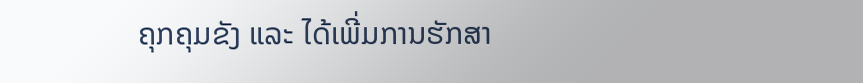ຄຸກຄຸມຂັງ ແລະ ໄດ້ເພີ່ມການຮັກສາ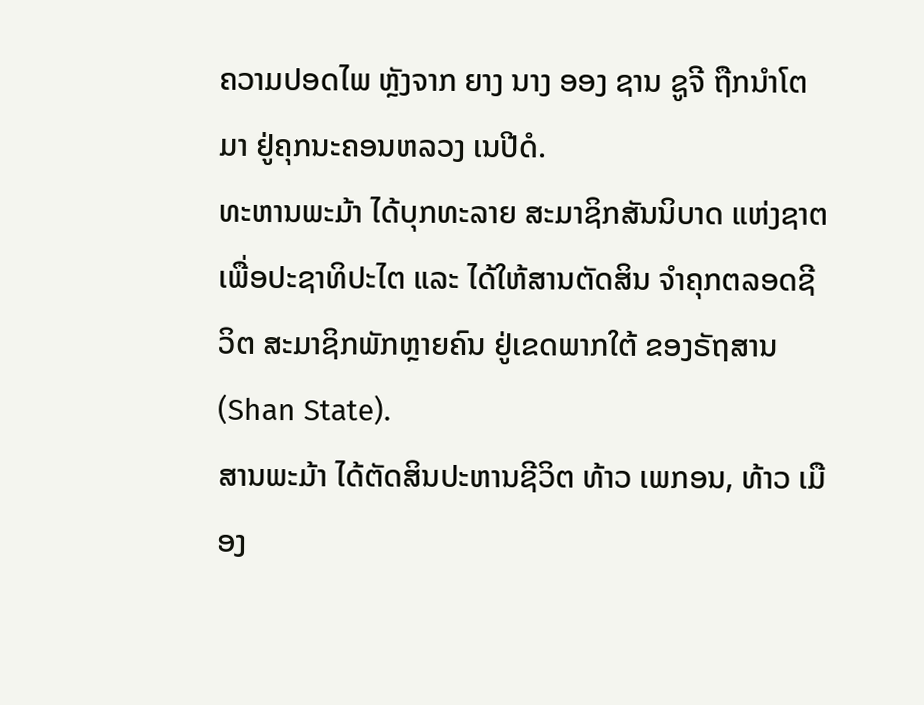ຄວາມປອດໄພ ຫຼັງຈາກ ຍາງ ນາງ ອອງ ຊານ ຊູຈີ ຖືກນຳໂຕມາ ຢູ່ຄຸກນະຄອນຫລວງ ເນປີດໍ.
ທະຫານພະມ້າ ໄດ້ບຸກທະລາຍ ສະມາຊິກສັນນິບາດ ແຫ່ງຊາຕ ເພື່ອປະຊາທິປະໄຕ ແລະ ໄດ້ໃຫ້ສານຕັດສິນ ຈຳຄຸກຕລອດຊີວິຕ ສະມາຊິກພັກຫຼາຍຄົນ ຢູ່ເຂດພາກໃຕ້ ຂອງຣັຖສານ (Shan State).
ສານພະມ້າ ໄດ້ຕັດສິນປະຫານຊີວິຕ ທ້າວ ເພກອນ, ທ້າວ ເມືອງ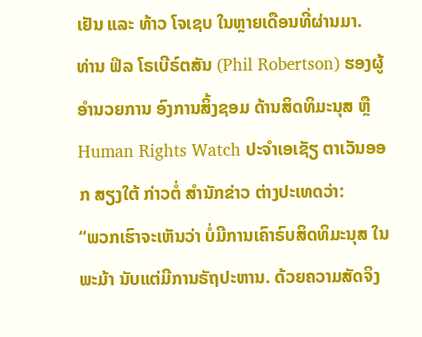ເຢັນ ແລະ ທ້າວ ໂຈເຊບ ໃນຫຼາຍເດືອນທີ່ຜ່ານມາ.
ທ່ານ ຟິລ ໂຣເບີຣ໌ຕສັນ (Phil Robertson) ຮອງຜູ້ອໍານວຍການ ອົງການສິ້ງຊອມ ດ້ານສິດທິມະນຸສ ຫຼື Human Rights Watch ປະຈໍາເອເຊັຽ ຕາເວັນອອກ ສຽງໃຕ້ ກ່າວຕໍ່ ສຳນັກຂ່າວ ຕ່າງປະເທດວ່າ:
“ພວກເຮົາຈະເຫັນວ່າ ບໍ່ມີການເຄົາຣົບສິດທິມະນຸສ ໃນພະມ້າ ນັບແຕ່ມີການຣັຖປະຫານ. ດ້ວຍຄວາມສັດຈິງ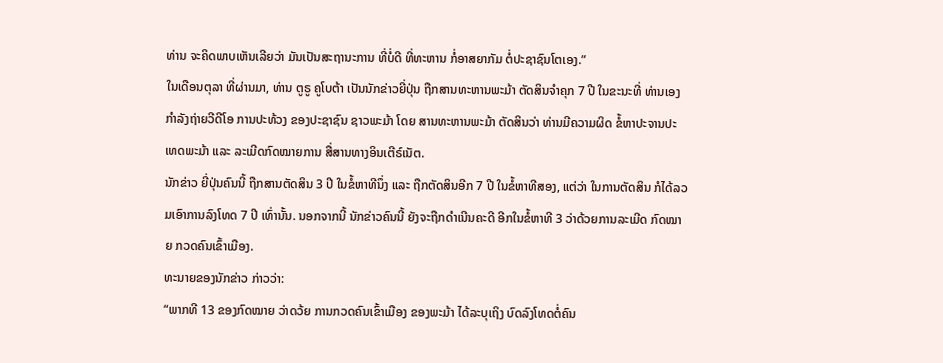ທ່ານ ຈະຄິດພາບເຫັນເລີຍວ່າ ມັນເປັນສະຖານະການ ທີ່ບໍ່ດີ ທີ່ທະຫານ ກໍ່ອາສຍາກັມ ຕໍ່ປະຊາຊົນໂຕເອງ.”
ໃນເດືອນຕຸລາ ທີ່ຜ່ານມາ, ທ່ານ ຕູຣູ ຄູໂບຕ້າ ເປັນນັກຂ່າວຍີ່ປຸ່ນ ຖືກສານທະຫານພະມ້າ ຕັດສິນຈຳຄຸກ 7 ປີ ໃນຂະນະທີ່ ທ່ານເອງ ກຳລັງຖ່າຍວີດີໂອ ການປະທ້ວງ ຂອງປະຊາຊົນ ຊາວພະມ້າ ໂດຍ ສານທະຫານພະມ້າ ຕັດສິນວ່າ ທ່ານມີຄວາມຜິດ ຂໍ້ຫາປະຈານປະເທດພະມ້າ ແລະ ລະເມີດກົດໝາຍການ ສື່ສານທາງອິນເຕີຣ໌ເນັຕ.
ນັກຂ່າວ ຍີ່ປຸ່ນຄົນນີ້ ຖືກສານຕັດສິນ 3 ປີ ໃນຂໍ້ຫາທີນຶ່ງ ແລະ ຖືກຕັດສິນອີກ 7 ປີ ໃນຂໍ້ຫາທີສອງ, ແຕ່ວ່າ ໃນການຕັດສິນ ກໍໄດ້ລວມເອົາການລົງໂທດ 7 ປີ ເທົ່ານັ້ນ. ນອກຈາກນີ້ ນັກຂ່າວຄົນນີ້ ຍັງຈະຖືກດຳເນີນຄະດີ ອີກໃນຂໍ້ຫາທີ 3 ວ່າດ້ວຍການລະເມີດ ກົດໝາຍ ກວດຄົນເຂົ້າເມືອງ.
ທະນາຍຂອງນັກຂ່າວ ກ່າວວ່າ:
“ພາກທີ 13 ຂອງກົດໝາຍ ວ່າດວ້ຍ ການກວດຄົນເຂົ້າເມືອງ ຂອງພະມ້າ ໄດ້ລະບຸເຖິງ ບົດລົງໂທດຕໍ່ຄົນ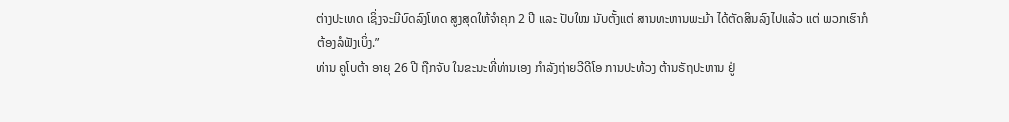ຕ່າງປະເທດ ເຊິ່ງຈະມີບົດລົງໂທດ ສູງສຸດໃຫ້ຈຳຄຸກ 2 ປີ ແລະ ປັບໃໝ ນັບຕັ້ງແຕ່ ສານທະຫານພະມ້າ ໄດ້ຕັດສິນລົງໄປແລ້ວ ແຕ່ ພວກເຮົາກໍຕ້ອງລໍຟັງເບິ່ງ.”
ທ່ານ ຄູໂບຕ້າ ອາຍຸ 26 ປີ ຖືກຈັບ ໃນຂະນະທີ່ທ່ານເອງ ກຳລັງຖ່າຍວີດີໂອ ການປະທ້ວງ ຕ້ານຣັຖປະຫານ ຢູ່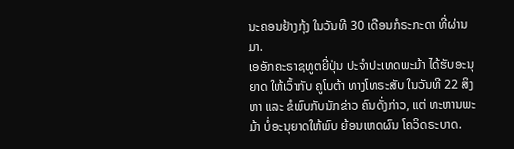ນະຄອນຢ້າງກຸ້ງ ໃນວັນທີ 30 ເດືອນກໍຣະກະດາ ທີ່ຜ່ານມາ.
ເອອັກຄະຣາຊທູຕຍີ່ປຸ່ນ ປະຈຳປະເທດພະມ້າ ໄດ້ຮັບອະນຸຍາດ ໃຫ້ເວົ້າກັບ ຄູໂບຕ້າ ທາງໂທຣະສັບ ໃນວັນທີ 22 ສິງຫາ ແລະ ຂໍພົບກັບນັກຂ່າວ ຄົນດັ່ງກ່າວ, ແຕ່ ທະຫານພະມ້າ ບໍ່ອະນຸຍາດໃຫ້ພົບ ຍ້ອນເຫດຜົນ ໂຄວິດຣະບາດ.